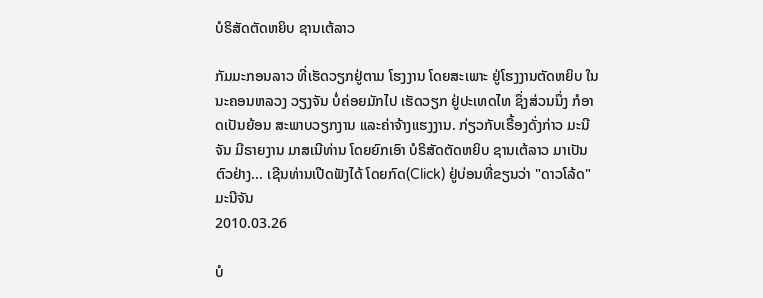ບໍຣິສັດຕັດຫຍິບ ຊານເຕ້ລາວ

ກັມມະກອນລາວ ທີ່ເຮັດວຽກຢູ່ຕາມ ໂຮງງານ ໂດຍສະເພາະ ຢູ່ໂຮງງານຕັດຫຍິບ ໃນນະຄອນຫລວງ ວຽງຈັນ ບໍ່ຄ່ອຍມັກໄປ ເຮັດວຽກ ຢູ່ປະເທດໄທ ຊຶ່ງສ່ວນນຶ່ງ ກໍອາດເປັນຍ້ອນ ສະພາບວຽກງານ ແລະຄ່າຈ້າງແຮງງານ. ກ່ຽວກັບເຣື້ອງດັ່ງກ່າວ ມະນີຈັນ ມີຣາຍງານ ມາສເນີທ່ານ ໂດຍຍົກເອົາ ບໍຣິສັດຕັດຫຍິບ ຊານເຕ້ລາວ ມາເປັນຕົວຢ່າງ... ເຊີນທ່ານເປີດຟັງໄດ້ ໂດຍກົດ(Click) ຢູ່ບ່ອນທີ່ຂຽນວ່າ "ດາວໂລ້ດ"
ມະນີຈັນ
2010.03.26

ບໍ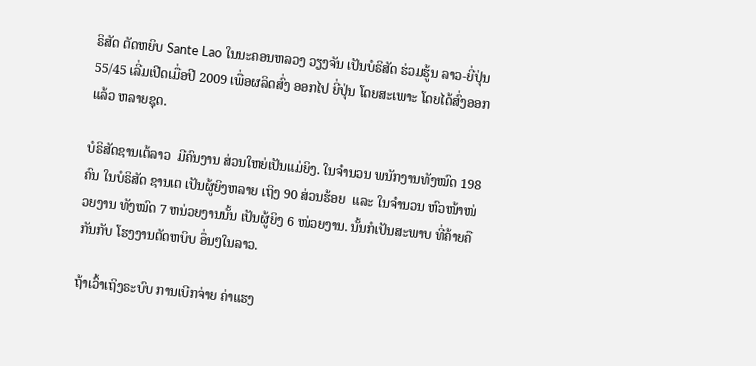ຣິສັດ ຕັດຫຍິບ Sante Lao ໃນນະຄອນຫລວງ ວຽງຈັນ ເປັນບໍຣິສັດ ຮ່ວມຮູ້ນ ລາວ-ຍີ່ປຸ່ນ 55/45 ເລີ່ມເປີດເມື່ອປີ 2009 ເພື່ອຜລິດສົ່ງ ອອກໄປ ຍີ່ປຸ່ນ ໂດຍສະເພາະ ໂດຍໄດ້ສົ່ງອອກແລ້ວ ຫລາຍຊຸດ.

ບໍຣິສັດຊານເຕ້ລາວ  ມີຄົນງານ ສ່ວນໃຫຍ່ເປັນແມ່ຍິງ. ໃນຈໍານວນ ພນັກງານທັງໝົດ 198 ຄົນ ໃນບໍຣິສັດ ຊານເຕ ເປັນຜູ້ຍິງຫລາຍ ເຖິງ 90 ສ່ວນຮ້ອຍ  ແລະ ໃນຈໍານວນ ຫົວໜ້າໜ່ວຍງານ ທັງໝົດ 7 ຫນ່ວຍງານນັ້ນ ເປັນຜູ້ຍິງ 6 ໜ່ວຍງານ. ນັ້ນກໍເປັນສະພາບ ທີ່ຄ້າຍຄືກັນກັບ ໂຮງງານຕັດຫບິບ ອຶ່ນໆໃນລາວ.

ຖ້າເວົ້າເຖິງຣະບົບ ການເບີກຈ່າຍ ຄ່າແຮງ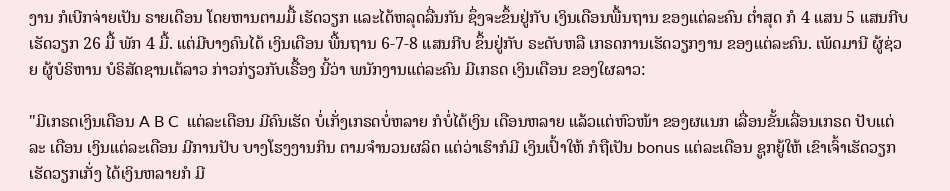ງານ ກໍເບີກຈ່າຍເປັນ ຣາຍເດືອນ ໂດຍຫານຕາມມື້ ເຮັດວຽກ ແລະໄດ້ຫລຸດລື່ນກັນ ຊຶ່ງຈະຂຶ້ນຢູ່ກັບ ເງິນເດືອນພື້ນຖານ ຂອງແຕ່ລະຄົນ ຕໍ່າສຸດ ກໍ 4 ແສນ 5 ແສນກີບ ເຮັດວຽກ 26 ມື້ ພັກ 4 ມື້. ແຕ່ມີບາງຄົນໄດ້ ເງິນເດືອນ ພື້ນຖານ 6-7-8 ແສນກີບ ຂຶ້ນຢູ່ກັບ ຣະດັບຫລື ເກຣດການເຮັດວຽກງານ ຂອງແຕ່ລະຄົນ. ເພັດມານີ ຜູ້ຊ່ວຍ ຜູ້ບໍຣິຫານ ບໍຣິສັດຊານເຕ້ລາວ ກ່າວກ່ຽວກັບເຣື້ອງ ນີ້ວ່າ ພນັກງານແຕ່ລະຄົນ ມີເກຣດ ເງິນເດືອນ ຂອງໃຜລາວ:

"ມີເກຣດເງິນເດືອນ A B C  ແຕ່ລະເດືອນ ມີຄົນເຮັດ ບໍ່ເກັ່ງເກຣດບໍ່ຫລາຍ ກໍບໍ່ໄດ້ເງິນ ເດືອນຫລາຍ ແລ້ວແຕ່ຫົວໜ້າ ຂອງຜແນກ ເລື່ອນຂັ້ນເລື່ອນເກຣດ ປັບແຕ່ລະ ເດືອນ ເງິນແຕ່ລະເດືອນ ມີການປັບ ບາງໂຮງງານກິນ ຕາມຈໍານວນຜລິຕ ແຕ່ວ່າເຮົາກໍມີ ເງິນເປົ້າໃຫ້ ກໍຖືເປັນ bonus ແຕ່ລະເດືອນ ຊູກຍູ້ໃຫ້ ເຂົາເຈົ້າເຮັດວຽກ ເຮັດວຽກເກັ່ງ ໄດ້ເງິນຫລາຍກໍ ມີ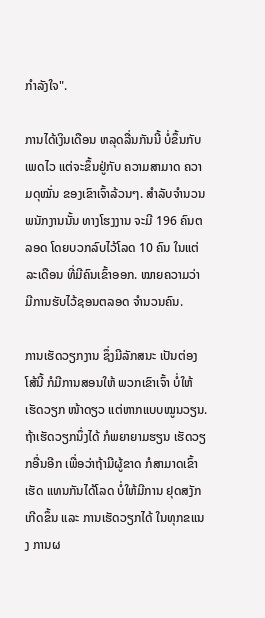ກໍາລັງໃຈ".

ການໄດ້ເງິນເດືອນ ຫລຸດລື່ນກັນນີ້ ບໍ່ຂຶ້ນກັບເພດໄວ ແຕ່ຈະຂຶ້ນຢູ່ກັບ ຄວາມສາມາດ ຄວາມດຸໝັ່ນ ຂອງເຂົາເຈົ້າລ້ວນໆ. ສໍາລັບຈໍານວນ ພນັກງານນັ້ນ ທາງໂຮງງານ ຈະມີ 196 ຄົນຕລອດ ໂດຍບວກລົບໄວ້ໂລດ 10 ຄົນ ໃນແຕ່ລະເດືອນ ທີ່ມີຄົນເຂົ້າອອກ. ໝາຍຄວາມວ່າ ມີການຮັບໄວ້ຊອນຕລອດ ຈໍານວນຄົນ.

ການເຮັດວຽກງານ ຊຶ່ງມີລັກສນະ ເປັນຕ່ອງໂສ້ນີ້ ກໍມີການສອນໃຫ້ ພວກເຂົາເຈົ້າ ບໍ່ໃຫ້ເຮັດວຽກ ໜ້າດຽວ ແຕ່ຫາກແບບໝູນວຽນ. ຖ້າເຮັດວຽກນຶ່ງໄດ້ ກໍພຍາຍາມຮຽນ ເຮັດວຽກອື່ນອີກ ເພື່ອວ່າຖ້າມີຜູ້ຂາດ ກໍສາມາດເຂົ້າເຮັດ ແທນກັນໄດ້ໂລດ ບໍ່ໃຫ້ມີການ ຢຸດສງັກເກີດຂຶ້ນ ແລະ ການເຮັດວຽກໄດ້ ໃນທຸກຂແນງ ການຜ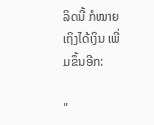ລິດນີ້ ກໍໝາຍເຖິງໄດ້ເງິນ ເພີ່ມຂຶ້ນອີກ:

"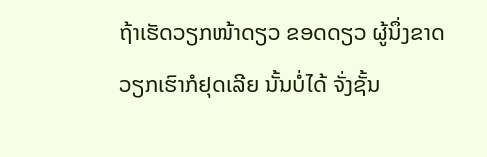ຖ້າເຮັດວຽກໜ້າດຽວ ຂອດດຽວ ຜູ້ນຶ່ງຂາດ ວຽກເຮົາກໍຢຸດເລີຍ ນັ້ນບໍ່ໄດ້ ຈັ່ງຊັ້ນ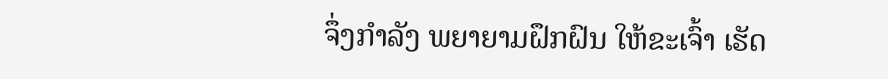ຈຶ່ງກໍາລັງ ພຍາຍາມຝຶກຝົນ ໃຫ້ຂະເຈົ້າ ເຮັດ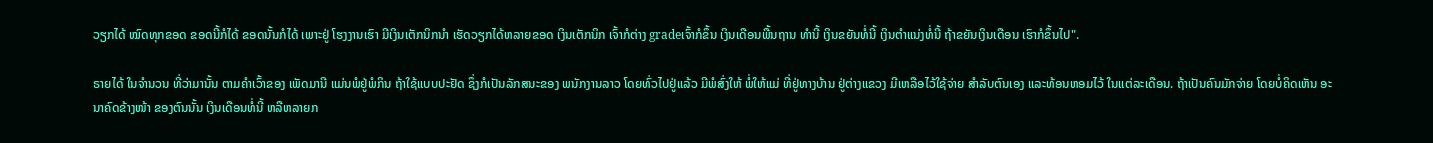ວຽກໄດ້ ໝົດທຸກຂອດ ຂອດນີ້ກໍໄດ້ ຂອດນັ້ນກໍໄດ້ ເພາະຢູ່ ໂຮງງານເຮົາ ມີເງິນເຕັກນິກນໍາ ເຮັດວຽກໄດ້ຫລາຍຂອດ ເງິນເຕັກນິກ ເຈົ້າກໍຕ່າງ gradeເຈົ້າກໍຂຶ້ນ ເງິນເດືອນພື້ນຖານ ທໍານີ້ ເງິນຂຍັນທໍ່ນີ້ ເງິນຕໍາແນ່ງທໍ່ນີ້ ຖ້າຂຍັນເງິນເດືອນ ເຮົາກໍຂຶ້ນໄປ".

ຣາຍໄດ້ ໃນຈໍານວນ ທີ່ວ່າມານັ້ນ ຕາມຄໍາເວົ້າຂອງ ເພັດມານີ ແມ່ນພໍຢູ່ພໍກິນ ຖ້າໃຊ້ແບບປະຢັດ ຊຶ່ງກໍເປັນລັກສນະຂອງ ພນັກງານລາວ ໂດຍທົ່ວໄປຢູ່ແລ້ວ ມີພໍສົ່ງໃຫ້ ພໍ່ໃຫ້ແມ່ ທີ່ຢູ່ທາງບ້ານ ຢູ່ຕ່າງແຂວງ ມີເຫລືອໄວ້ໃຊ້ຈ່າຍ ສໍາລັບຕົນເອງ ແລະທ້ອນຫອມໄວ້ ໃນແຕ່ລະເດືອນ. ຖ້າເປັນຄົນມັກຈ່າຍ ໂດຍບໍ່ຄິດເຫັນ ອະນາຄົດຂ້າງໜ້າ ຂອງຕົນນັ້ນ ເງິນເດືອນທໍ່ນີ້ ຫລືຫລາຍກ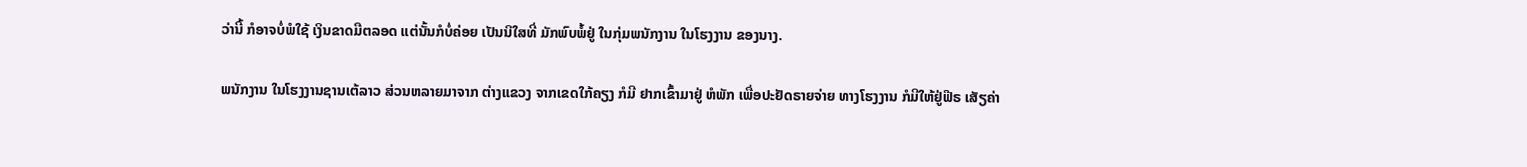ວ່ານີ້ ກໍອາຈບໍ່ພໍໃຊ້ ເງິນຂາດມືຕລອດ ແຕ່ນັ້ນກໍບໍ່ຄ່ອຍ ເປັນນິໃສທີ່ ມັກພົບພໍ້ຢູ່ ໃນກຸ່ມພນັກງານ ໃນໂຮງງານ ຂອງນາງ.

ພນັກງານ ໃນໂຮງງານຊານເຕ້ລາວ ສ່ວນຫລາຍມາຈາກ ຕ່າງແຂວງ ຈາກເຂດໃກ້ຄຽງ ກໍມີ ຢາກເຂົ້າມາຢູ່ ຫໍພັກ ເພື່ອປະຢັດຣາຍຈ່າຍ ທາງໂຮງງານ ກໍມີໃຫ້ຢູ່ຟີຣ ເສັຽຄ່າ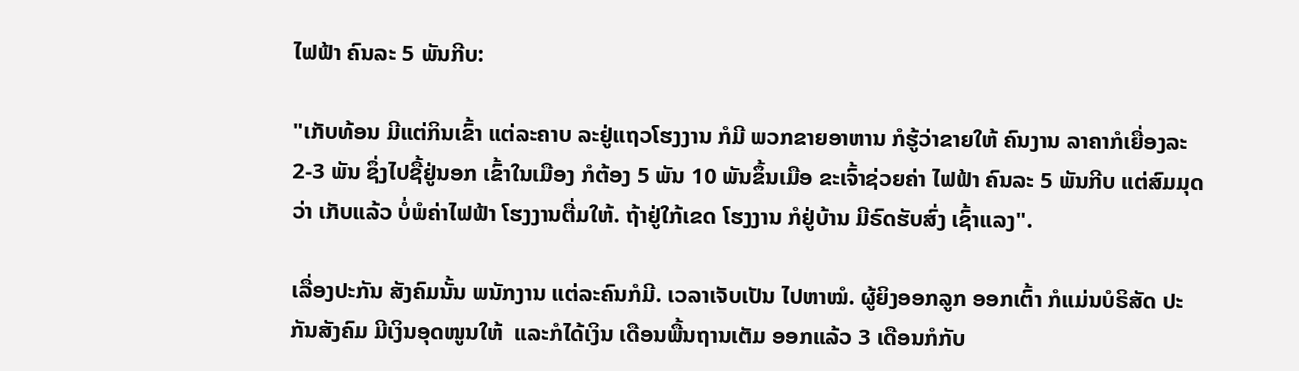ໄຟຟ້າ ຄົນລະ 5 ພັນກີບ:

"ເກັບທ້ອນ ມີແຕ່ກິນເຂົ້າ ແຕ່ລະຄາບ ລະຢູ່ແຖວໂຮງງານ ກໍມີ ພວກຂາຍອາຫານ ກໍຮູ້ວ່າຂາຍໃຫ້ ຄົນງານ ລາຄາກໍເຍື່ອງລະ 2-3 ພັນ ຊຶ່ງໄປຊື້ຢູ່ນອກ ເຂົ້າໃນເມືອງ ກໍຕ້ອງ 5 ພັນ 10 ພັນຂຶ້ນເມືອ ຂະເຈົ້າຊ່ວຍຄ່າ ໄຟຟ້າ ຄົນລະ 5 ພັນກີບ ແຕ່ສົມມຸດວ່າ ເກັບແລ້ວ ບໍ່ພໍຄ່າໄຟຟ້າ ໂຮງງານຕື່ມໃຫ້. ຖ້າຢູ່ໃກ້ເຂດ ໂຮງງານ ກໍຢູ່ບ້ານ ມີຣົດຮັບສົ່ງ ເຊົ້າແລງ".

ເລື່ອງປະກັນ ສັງຄົມນັ້ນ ພນັກງານ ແຕ່ລະຄົນກໍມີ. ເວລາເຈັບເປັນ ໄປຫາໝໍ. ຜູ້ຍິງອອກລູກ ອອກເຕົ້າ ກໍແມ່ນບໍຣິສັດ ປະກັນສັງຄົມ ມີເງິນອຸດໜູນໃຫ້  ແລະກໍໄດ້ເງິນ ເດືອນພື້ນຖານເຕັມ ອອກແລ້ວ 3 ເດືອນກໍກັບ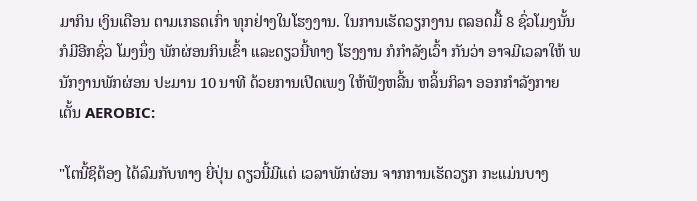ມາກິນ ເງິນເດືອນ ຕາມເກຣດເກົ່າ ທຸກຢ່າງໃນໂຮງງານ. ໃນການເຮັດວຽກງານ ຕລອດມື້ 8 ຊົ່ວໂມງນັ້ນ ກໍມີອີກຊົ່ວ ໂມງນຶ່ງ ພັກຜ່ອນກິນເຂົ້າ ແລະດຽວນີ້ທາງ ໂຮງງານ ກໍກໍາລັງເວົ້າ ກັນວ່າ ອາຈມີເວລາໃຫ້ ພນັກງານພັກຜ່ອນ ປະມານ 10 ນາທີ ດ້ວຍການເປີດເພງ ໃຫ້ຟັງຫລີ້ນ ຫລິ້ນກິລາ ອອກກໍາລັງກາຍ ເຕັ້ນ AEROBIC:

"ໂຕນີ້ຊິຕ້ອງ ໄດ້ລົມກັບທາງ ຍີ່ປຸ່ນ ດຽວນີ້ມີແຕ່ ເວລາພັກຜ່ອນ ຈາກການເຮັດວຽກ ກະແມ່ນບາງ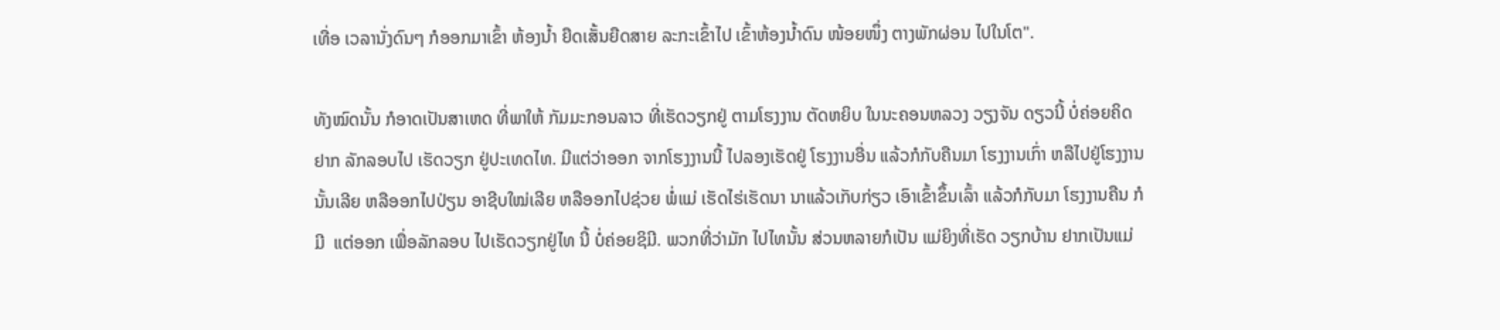ເທື່ອ ເວລານັ່ງດົນໆ ກໍອອກມາເຂົ້າ ຫ້ອງນໍ້າ ຍືດເສັ້ນຍືດສາຍ ລະກະເຂົ້າໄປ ເຂົ້າຫ້ອງນໍ້າດົນ ໜ້ອຍໜຶ່ງ ຕາງພັກຜ່ອນ ໄປໃນໂຕ".

ທັງໝົດນັ້ນ ກໍອາດເປັນສາເຫດ ທີ່ພາໃຫ້ ກັມມະກອນລາວ ທີ່ເຮັດວຽກຢູ່ ຕາມໂຮງງານ ຕັດຫຍິບ ໃນນະຄອນຫລວງ ວຽງຈັນ ດຽວນີ້ ບໍ່ຄ່ອຍຄິດຢາກ ລັກລອບໄປ ເຮັດວຽກ ຢູ່ປະເທດໄທ. ມີແຕ່ວ່າອອກ ຈາກໂຮງງານນີ້ ໄປລອງເຮັດຢູ່ ໂຮງງານອື່ນ ແລ້ວກໍກັບຄືນມາ ໂຮງງານເກົ່າ ຫລືໄປຢູ່ໂຮງງານ ນັ້ນເລີຍ ຫລືອອກໄປປ່ຽນ ອາຊີບໃໝ່ເລີຍ ຫລືອອກໄປຊ່ວຍ ພໍ່ແມ່ ເຮັດໄຮ່ເຮັດນາ ນາແລ້ວເກັບກ່ຽວ ເອົາເຂົ້າຂຶ້ນເລົ້າ ແລ້ວກໍກັບມາ ໂຮງງານຄືນ ກໍມີ  ແຕ່ອອກ ເພື່ອລັກລອບ ໄປເຮັດວຽກຢູ່ໄທ ນີ້ ບໍ່ຄ່ອຍຊິມີ. ພວກທີ່ວ່າມັກ ໄປໄທນັ້ນ ສ່ວນຫລາຍກໍເປັນ ແມ່ຍິງທີ່ເຮັດ ວຽກບ້ານ ຢາກເປັນແມ່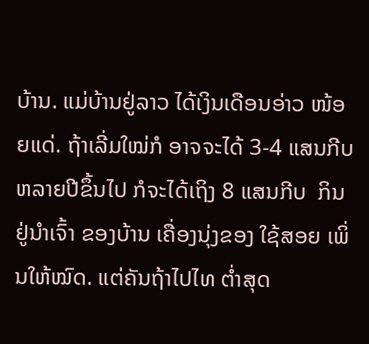ບ້ານ. ແມ່ບ້ານຢູ່ລາວ ໄດ້ເງິນເດືອນອ່າວ ໜ້ອຍແດ່. ຖ້າເລີ່ມໃໝ່ກໍ ອາຈຈະໄດ້ 3-4 ແສນກີບ  ຫລາຍປີຂຶ້ນໄປ ກໍຈະໄດ້ເຖິງ 8 ແສນກີບ  ກິນຢູ່ນໍາເຈົ້າ ຂອງບ້ານ ເຄື່ອງນຸ່ງຂອງ ໃຊ້ສອຍ ເພິ່ນໃຫ້ໝົດ. ແຕ່ຄັນຖ້າໄປໄທ ຕໍ່າສຸດ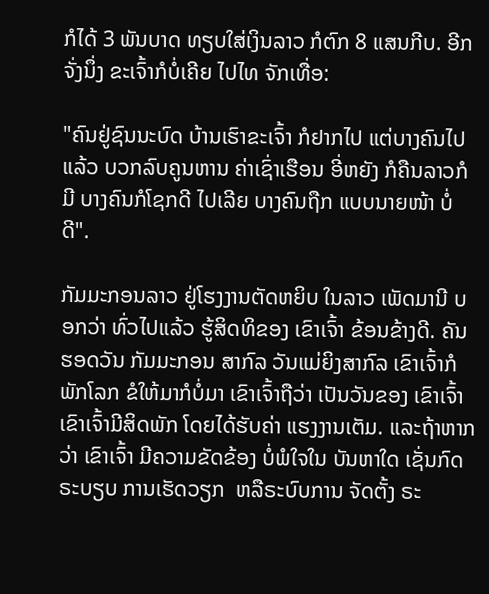ກໍໄດ້ 3 ພັນບາດ ທຽບໃສ່ເງິນລາວ ກໍຕົກ 8 ແສນກີບ. ອີກຈັ່ງນຶ່ງ ຂະເຈົ້າກໍບໍ່ເຄີຍ ໄປໄທ ຈັກເທື່ອ:

"ຄົນຢູ່ຊົນນະບົດ ບ້ານເຮົາຂະເຈົ້າ ກໍຢາກໄປ ແຕ່ບາງຄົນໄປແລ້ວ ບວກລົບຄູນຫານ ຄ່າເຊົ່າເຮືອນ ອີ່ຫຍັງ ກໍຄືນລາວກໍມີ ບາງຄົນກໍໂຊກດີ ໄປເລີຍ ບາງຄົນຖືກ ແບບນາຍໜ້າ ບໍ່ດີ".

ກັມມະກອນລາວ ຢູ່ໂຮງງານຕັດຫຍິບ ໃນລາວ ເພັດມານີ ບອກວ່າ ທົ່ວໄປແລ້ວ ຮູ້ສິດທິຂອງ ເຂົາເຈົ້າ ຂ້ອນຂ້າງດີ. ຄັນຮອດວັນ ກັມມະກອນ ສາກົລ ວັນແມ່ຍິງສາກົລ ເຂົາເຈົ້າກໍພັກໂລກ ຂໍໃຫ້ມາກໍບໍ່ມາ ເຂົາເຈົ້າຖືວ່າ ເປັນວັນຂອງ ເຂົາເຈົ້າ ເຂົາເຈົ້າມີສິດພັກ ໂດຍໄດ້ຮັບຄ່າ ແຮງງານເຕັມ. ແລະຖ້າຫາກວ່າ ເຂົາເຈົ້າ ມີຄວາມຂັດຂ້ອງ ບໍ່ພໍໃຈໃນ ບັນຫາໃດ ເຊັ່ນກົດຣະບຽບ ການເຮັດວຽກ  ຫລືຣະບົບການ ຈັດຕັ້ງ ຣະ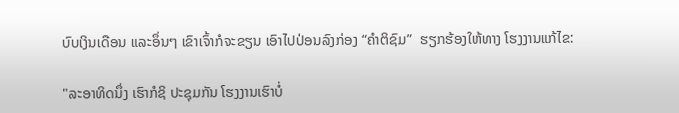ບົບເງິນເດືອນ ແລະອຶ່ນໆ ເຂົາເຈົ້າກໍຈະຂຽນ ເອົາໄປປ່ອນລົງກ່ອງ “ຄໍາຕິຊົມ”  ຮຽກຮ້ອງໃຫ້ທາງ ໂຮງງານແກ້ໄຂ:

"ລະອາທິດນຶ່ງ ເຮົາກໍຊິ ປະຊຸມກັນ ໂຮງງານເຮົາບໍ່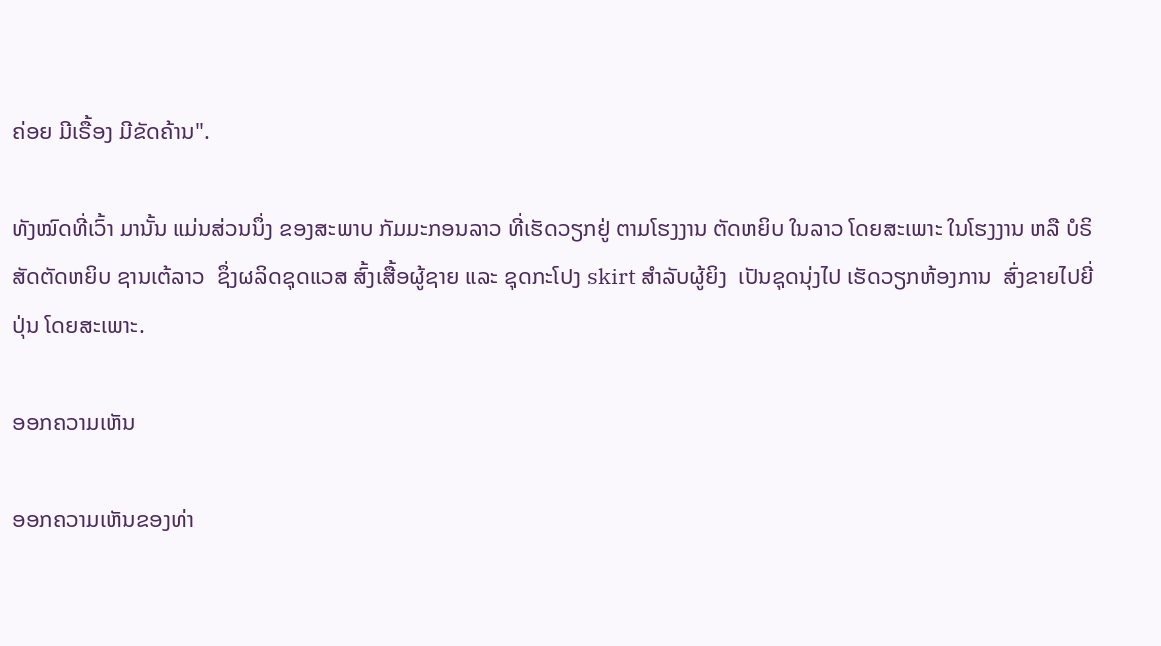ຄ່ອຍ ມີເຣື້ອງ ມີຂັດຄ້ານ".

ທັງໝົດທີ່ເວົ້າ ມານັ້ນ ແມ່ນສ່ວນນຶ່ງ ຂອງສະພາບ ກັມມະກອນລາວ ທີ່ເຮັດວຽກຢູ່ ຕາມໂຮງງານ ຕັດຫຍິບ ໃນລາວ ໂດຍສະເພາະ ໃນໂຮງງານ ຫລື ບໍຣິສັດຕັດຫຍິບ ຊານເຕ້ລາວ  ຊຶ່ງຜລິດຊຸດແວສ ສົ້ງເສື້ອຜູ້ຊາຍ ແລະ ຊຸດກະໂປງ skirt ສໍາລັບຜູ້ຍິງ  ເປັນຊຸດນຸ່ງໄປ ເຮັດວຽກຫ້ອງການ  ສົ່ງຂາຍໄປຍີ່ປຸ່ນ ໂດຍສະເພາະ.

ອອກຄວາມເຫັນ

ອອກຄວາມເຫັນຂອງທ່າ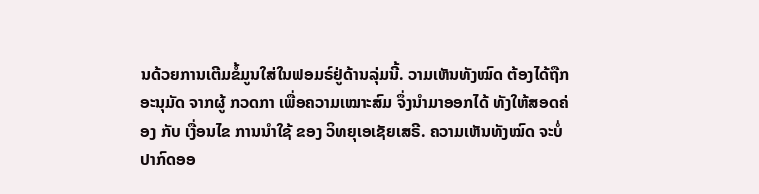ນດ້ວຍການເຕີມຂໍ້ມູນໃສ່ໃນຟອມຣ໌ຢູ່ດ້ານລຸ່ມນີ້. ວາມເຫັນທັງໝົດ ຕ້ອງໄດ້ຖືກ ອະນຸມັດ ຈາກຜູ້ ກວດກາ ເພື່ອຄວາມເໝາະສົມ ຈຶ່ງນໍາມາອອກໄດ້ ທັງໃຫ້ສອດຄ່ອງ ກັບ ເງື່ອນໄຂ ການນຳໃຊ້ ຂອງ ວິທຍຸເອເຊັຍເສຣີ. ຄວາມເຫັນທັງໝົດ ຈະບໍ່ປາກົດອອ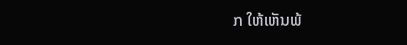ກ ໃຫ້ເຫັນພ້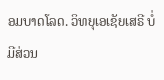ອມບາດໂລດ. ວິທຍຸເອເຊັຍເສຣີ ບໍ່ມີສ່ວນ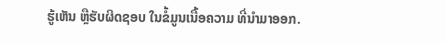ຮູ້ເຫັນ ຫຼືຮັບຜິດຊອບ ໃນຂໍ້ມູນເນື້ອຄວາມ ທີ່ນໍາມາອອກ.